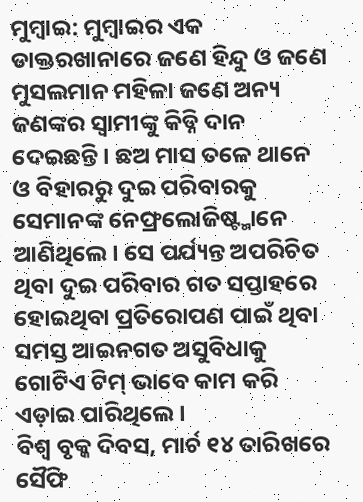ମୁମ୍ବାଇ: ମୁମ୍ବାଇର ଏକ ଡାକ୍ତରଖାନାରେ ଜଣେ ହିନ୍ଦୁ ଓ ଜଣେ ମୁସଲମାନ ମହିଳା ଜଣେ ଅନ୍ୟ ଜଣଙ୍କର ସ୍ୱାମୀଙ୍କୁ କିଡ୍ନି ଦାନ ଦେଇଛନ୍ତି। ଛଅ ମାସ ତଳେ ଥାନେ ଓ ବିହାରରୁ ଦୁଇ ପରିବାରକୁ ସେମାନଙ୍କ ନେଫ୍ରଲୋଜିଷ୍ଟ୍ମାନେ ଆଣିଥିଲେ। ସେ ପର୍ଯ୍ୟନ୍ତ ଅପରିଚିତ ଥିବା ଦୁଇ ପରିବାର ଗତ ସପ୍ତାହରେ ହୋଇଥିବା ପ୍ରତିରୋପଣ ପାଇଁ ଥିବା ସମସ୍ତ ଆଇନଗତ ଅସୁବିଧାକୁ ଗୋଟିଏ ଟିମ୍ ଭାବେ କାମ କରି ଏଡ଼ାଇ ପାରିଥିଲେ।
ବିଶ୍ୱ ବୃକ୍କ ଦିବସ, ମାର୍ଚ ୧୪ ତାରିଖରେ ସୈଫି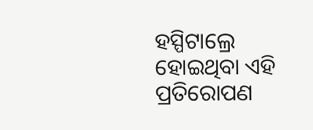ହସ୍ପିଟାଲ୍ରେ ହୋଇଥିବା ଏହି ପ୍ରତିରୋପଣ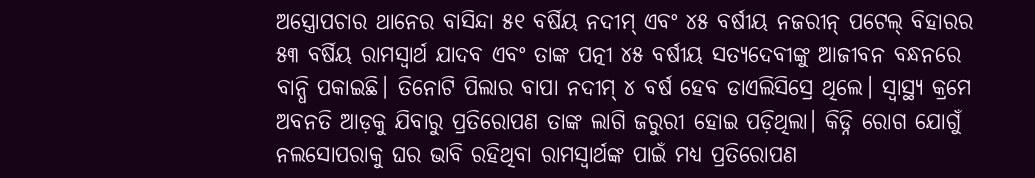ଅସ୍ତ୍ରୋପଚାର ଥାନେର ବାସିନ୍ଦା ୫୧ ବର୍ଷିୟ ନଦୀମ୍ ଏବଂ ୪୫ ବର୍ଷୀୟ ନଜରୀନ୍ ପଟେଲ୍ ବିହାରର ୫୩ ବର୍ଷିୟ ରାମସ୍ୱାର୍ଥ ଯାଦବ ଏବଂ ତାଙ୍କ ପତ୍ନୀ ୪୫ ବର୍ଷୀୟ ସତ୍ୟଦେବୀଙ୍କୁ ଆଜୀବନ ବନ୍ଧନରେ ବାନ୍ଧି ପକାଇଛି। ତିନୋଟି ପିଲାର ବାପା ନଦୀମ୍ ୪ ବର୍ଷ ହେବ ଡାଏଲିସିସ୍ରେ ଥିଲେ। ସ୍ୱାସ୍ଥ୍ୟ କ୍ରମେ ଅବନତି ଆଡ଼କୁ ଯିବାରୁ ପ୍ରତିରୋପଣ ତାଙ୍କ ଲାଗି ଜରୁରୀ ହୋଇ ପଡ଼ିଥିଲା। କିଡ୍ନି ରୋଗ ଯୋଗୁଁ ନଲସୋପରାକୁ ଘର ଭାବି ରହିଥିବା ରାମସ୍ୱାର୍ଥଙ୍କ ପାଇଁ ମଧ୍ୟ ପ୍ରତିରୋପଣ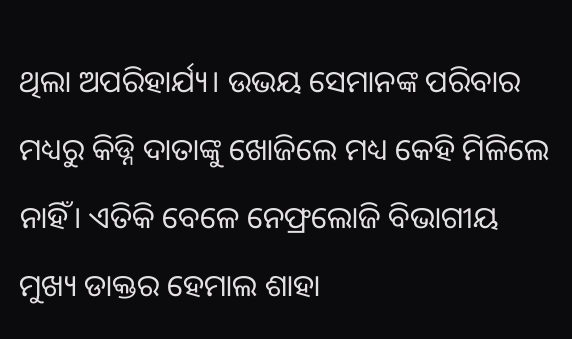ଥିଲା ଅପରିହାର୍ଯ୍ୟ। ଉଭୟ ସେମାନଙ୍କ ପରିବାର ମଧ୍ୟରୁ କିଡ୍ନି ଦାତାଙ୍କୁ ଖୋଜିଲେ ମଧ୍ୟ କେହି ମିଳିଲେ ନାହିଁ। ଏତିକି ବେଳେ ନେଫ୍ରଲୋଜି ବିଭାଗୀୟ ମୁଖ୍ୟ ଡାକ୍ତର ହେମାଲ ଶାହା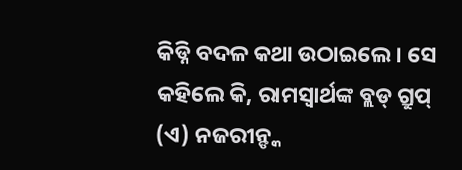କିଡ୍ନି ବଦଳ କଥା ଉଠାଇଲେ। ସେ କହିଲେ କି, ରାମସ୍ୱାର୍ଥଙ୍କ ବ୍ଲଡ୍ ଗ୍ରୁପ୍ (ଏ) ନଜରୀନ୍ଙ୍କ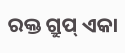ରକ୍ତ ଗ୍ରୁପ୍ ଏକା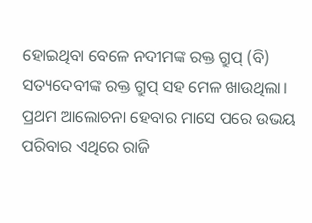ହୋଇଥିବା ବେଳେ ନଦୀମଙ୍କ ରକ୍ତ ଗ୍ରୁପ୍ (ବି) ସତ୍ୟଦେବୀଙ୍କ ରକ୍ତ ଗ୍ରୁପ୍ ସହ ମେଳ ଖାଉଥିଲା। ପ୍ରଥମ ଆଲୋଚନା ହେବାର ମାସେ ପରେ ଉଭୟ ପରିବାର ଏଥିରେ ରାଜି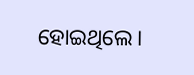ହୋଇଥିଲେ।